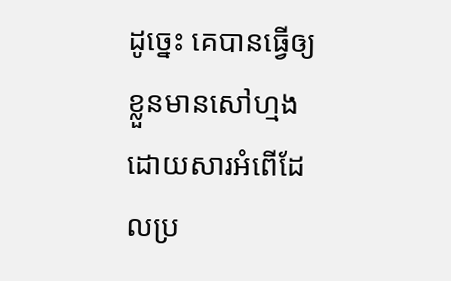ដូច្នេះ គេបានធ្វើឲ្យខ្លួនមានសៅហ្មង ដោយសារអំពើដែលប្រ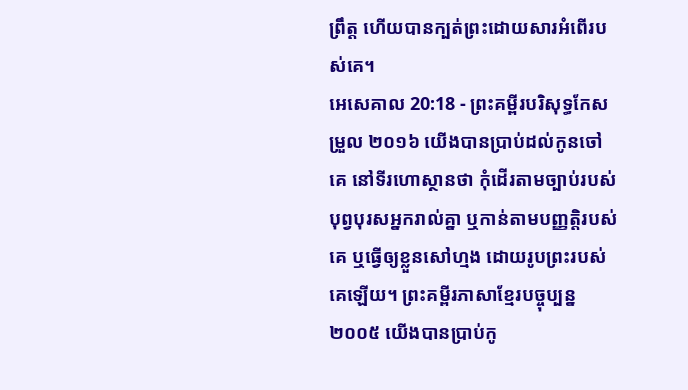ព្រឹត្ត ហើយបានក្បត់ព្រះដោយសារអំពើរបស់គេ។
អេសេគាល 20:18 - ព្រះគម្ពីរបរិសុទ្ធកែសម្រួល ២០១៦ យើងបានប្រាប់ដល់កូនចៅគេ នៅទីរហោស្ថានថា កុំដើរតាមច្បាប់របស់បុព្វបុរសអ្នករាល់គ្នា ឬកាន់តាមបញ្ញត្តិរបស់គេ ឬធ្វើឲ្យខ្លួនសៅហ្មង ដោយរូបព្រះរបស់គេឡើយ។ ព្រះគម្ពីរភាសាខ្មែរបច្ចុប្បន្ន ២០០៥ យើងបានប្រាប់កូ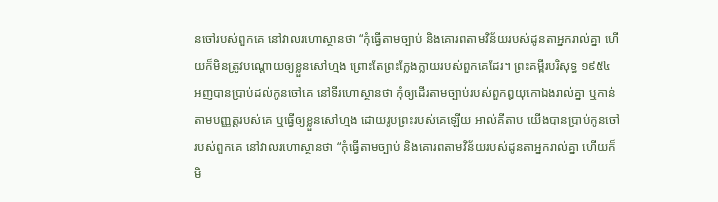នចៅរបស់ពួកគេ នៅវាលរហោស្ថានថា “កុំធ្វើតាមច្បាប់ និងគោរពតាមវិន័យរបស់ដូនតាអ្នករាល់គ្នា ហើយក៏មិនត្រូវបណ្តោយឲ្យខ្លួនសៅហ្មង ព្រោះតែព្រះក្លែងក្លាយរបស់ពួកគេដែរ។ ព្រះគម្ពីរបរិសុទ្ធ ១៩៥៤ អញបានប្រាប់ដល់កូនចៅគេ នៅទីរហោស្ថានថា កុំឲ្យដើរតាមច្បាប់របស់ពួកឰយុកោឯងរាល់គ្នា ឬកាន់តាមបញ្ញត្តរបស់គេ ឬធ្វើឲ្យខ្លួនសៅហ្មង ដោយរូបព្រះរបស់គេឡើយ អាល់គីតាប យើងបានប្រាប់កូនចៅរបស់ពួកគេ នៅវាលរហោស្ថានថា “កុំធ្វើតាមច្បាប់ និងគោរពតាមវិន័យរបស់ដូនតាអ្នករាល់គ្នា ហើយក៏មិ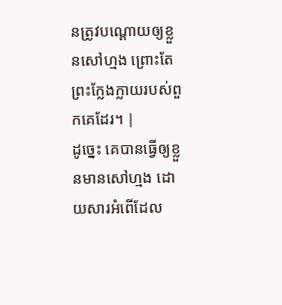នត្រូវបណ្តោយឲ្យខ្លួនសៅហ្មង ព្រោះតែព្រះក្លែងក្លាយរបស់ពួកគេដែរ។ |
ដូច្នេះ គេបានធ្វើឲ្យខ្លួនមានសៅហ្មង ដោយសារអំពើដែល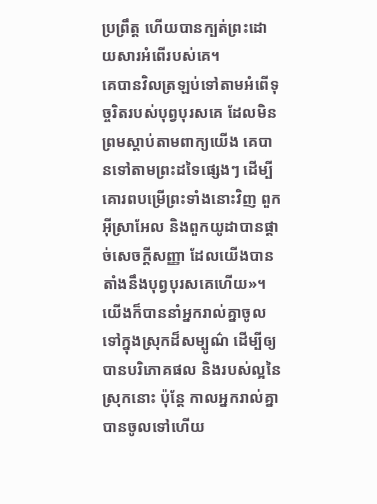ប្រព្រឹត្ត ហើយបានក្បត់ព្រះដោយសារអំពើរបស់គេ។
គេបានវិលត្រឡប់ទៅតាមអំពើទុច្ចរិតរបស់បុព្វបុរសគេ ដែលមិនព្រមស្តាប់តាមពាក្យយើង គេបានទៅតាមព្រះដទៃផ្សេងៗ ដើម្បីគោរពបម្រើព្រះទាំងនោះវិញ ពួកអ៊ីស្រាអែល និងពួកយូដាបានផ្តាច់សេចក្ដីសញ្ញា ដែលយើងបានតាំងនឹងបុព្វបុរសគេហើយ»។
យើងក៏បាននាំអ្នករាល់គ្នាចូលទៅក្នុងស្រុកដ៏សម្បូណ៌ ដើម្បីឲ្យបានបរិភោគផល និងរបស់ល្អនៃស្រុកនោះ ប៉ុន្តែ កាលអ្នករាល់គ្នាបានចូលទៅហើយ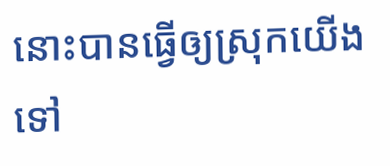នោះបានធ្វើឲ្យស្រុកយើងទៅ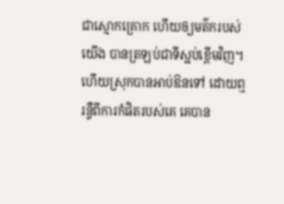ជាស្មោកគ្រោក ហើយឲ្យមត៌ករបស់យើង បានត្រឡប់ជាទីស្អប់ខ្ពើមវិញ។
ហើយស្រុកបានអាប់ឱនទៅ ដោយឮរន្ទឺពីការកំផិតរបស់គេ គេបាន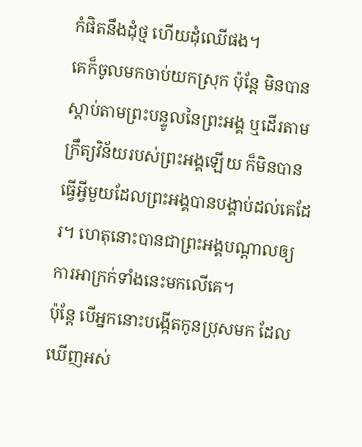កំផិតនឹងដុំថ្ម ហើយដុំឈើផង។
គេក៏ចូលមកចាប់យកស្រុក ប៉ុន្តែ មិនបានស្តាប់តាមព្រះបន្ទូលនៃព្រះអង្គ ឬដើរតាមក្រឹត្យវិន័យរបស់ព្រះអង្គឡើយ ក៏មិនបានធ្វើអ្វីមួយដែលព្រះអង្គបានបង្គាប់ដល់គេដែរ។ ហេតុនោះបានជាព្រះអង្គបណ្ដាលឲ្យការអាក្រក់ទាំងនេះមកលើគេ។
ប៉ុន្តែ បើអ្នកនោះបង្កើតកូនប្រុសមក ដែលឃើញអស់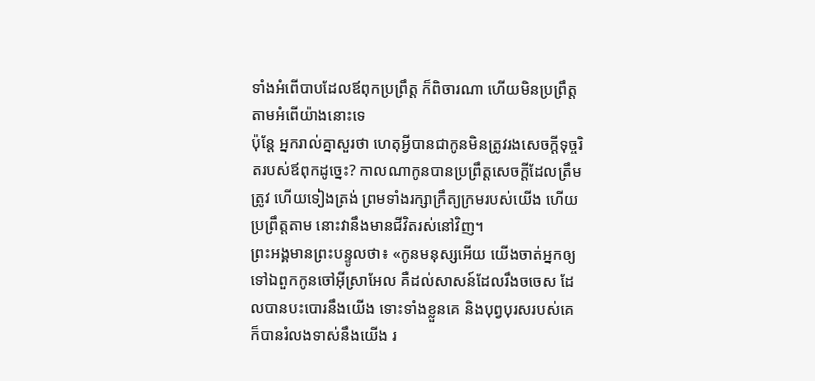ទាំងអំពើបាបដែលឪពុកប្រព្រឹត្ត ក៏ពិចារណា ហើយមិនប្រព្រឹត្តតាមអំពើយ៉ាងនោះទេ
ប៉ុន្តែ អ្នករាល់គ្នាសួរថា ហេតុអ្វីបានជាកូនមិនត្រូវរងសេចក្ដីទុច្ចរិតរបស់ឪពុកដូច្នេះ? កាលណាកូនបានប្រព្រឹត្តសេចក្ដីដែលត្រឹមត្រូវ ហើយទៀងត្រង់ ព្រមទាំងរក្សាក្រឹត្យក្រមរបស់យើង ហើយប្រព្រឹត្តតាម នោះវានឹងមានជីវិតរស់នៅវិញ។
ព្រះអង្គមានព្រះបន្ទូលថា៖ «កូនមនុស្សអើយ យើងចាត់អ្នកឲ្យទៅឯពួកកូនចៅអ៊ីស្រាអែល គឺដល់សាសន៍ដែលរឹងចចេស ដែលបានបះបោរនឹងយើង ទោះទាំងខ្លួនគេ និងបុព្វបុរសរបស់គេ ក៏បានរំលងទាស់នឹងយើង រ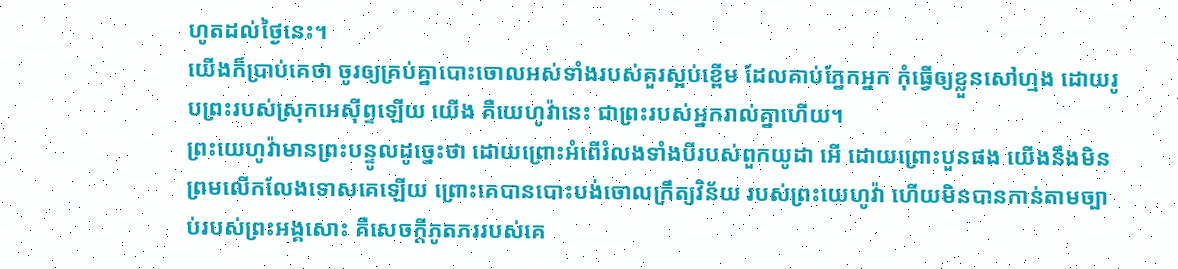ហូតដល់ថ្ងៃនេះ។
យើងក៏ប្រាប់គេថា ចូរឲ្យគ្រប់គ្នាបោះចោលអស់ទាំងរបស់គួរស្អប់ខ្ពើម ដែលគាប់ភ្នែកអ្នក កុំធ្វើឲ្យខ្លួនសៅហ្មង ដោយរូបព្រះរបស់ស្រុកអេស៊ីព្ទឡើយ យើង គឺយេហូវ៉ានេះ ជាព្រះរបស់អ្នករាល់គ្នាហើយ។
ព្រះយេហូវ៉ាមានព្រះបន្ទូលដូច្នេះថា ដោយព្រោះអំពើរំលងទាំងបីរបស់ពួកយូដា អើ ដោយព្រោះបួនផង យើងនឹងមិនព្រមលើកលែងទោសគេឡើយ ព្រោះគេបានបោះបង់ចោលក្រឹត្យវិន័យ របស់ព្រះយេហូវ៉ា ហើយមិនបានកាន់តាមច្បាប់របស់ព្រះអង្គសោះ គឺសេចក្ដីភូតភររបស់គេ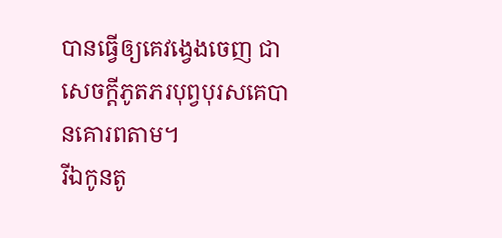បានធ្វើឲ្យគេវង្វេងចេញ ជាសេចក្ដីភូតភរបុព្វបុរសគេបានគោរពតាម។
រីឯកូនតូ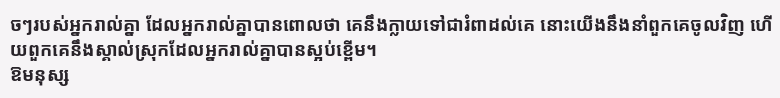ចៗរបស់អ្នករាល់គ្នា ដែលអ្នករាល់គ្នាបានពោលថា គេនឹងក្លាយទៅជារំពាដល់គេ នោះយើងនឹងនាំពួកគេចូលវិញ ហើយពួកគេនឹងស្គាល់ស្រុកដែលអ្នករាល់គ្នាបានស្អប់ខ្ពើម។
ឱមនុស្ស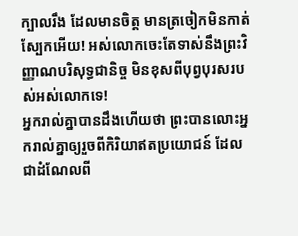ក្បាលរឹង ដែលមានចិត្ត មានត្រចៀកមិនកាត់ស្បែកអើយ! អស់លោកចេះតែទាស់នឹងព្រះវិញ្ញាណបរិសុទ្ធជានិច្ច មិនខុសពីបុព្វបុរសរបស់អស់លោកទេ!
អ្នករាល់គ្នាបានដឹងហើយថា ព្រះបានលោះអ្នករាល់គ្នាឲ្យរួចពីកិរិយាឥតប្រយោជន៍ ដែលជាដំណែលពី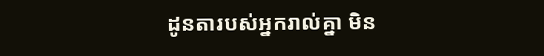ដូនតារបស់អ្នករាល់គ្នា មិន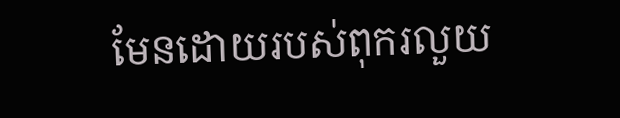មែនដោយរបស់ពុករលួយ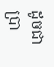ដូចជាប្រា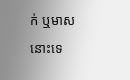ក់ ឬមាសនោះទេ